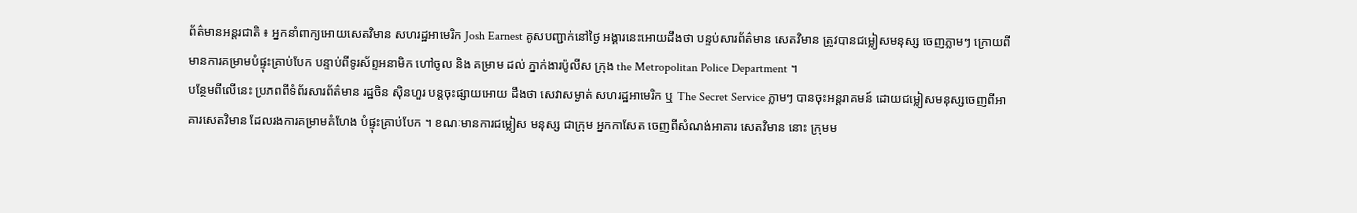ព័ត៌មានអន្តរជាតិ ៖ អ្នកនាំពាក្យអោយសេតវិមាន សហរដ្ឋអាមេរិក Josh Earnest គូសបញ្ជាក់នៅថ្ងៃ អង្គារនេះអោយដឹងថា បន្ទប់សារព័ត៌មាន សេតវិមាន ត្រូវបានជម្លៀសមនុស្ស ចេញភ្លាមៗ ក្រោយពី មានការគម្រាមបំផ្ទុះគ្រាប់បែក បន្ទាប់ពីទូរស័ព្ទអនាមិក ហៅចូល និង គម្រាម ដល់ ភ្នាក់ងារប៉ូលីស ក្រុង the Metropolitan Police Department ។
បន្ថែមពីលើនេះ ប្រភពពីទំព័រសារព័ត៌មាន រដ្ឋចិន ស៊ិនហួរ បន្តចុះផ្សាយអោយ ដឹងថា សេវាសម្ងាត់ សហរដ្ឋអាមេរិក ឬ The Secret Service ភ្លាមៗ បានចុះអន្តរាគមន៍ ដោយជម្លៀសមនុស្សចេញពីអា គារសេតវិមាន ដែលរងការគម្រាមគំហែង បំផ្ទុះគ្រាប់បែក ។ ខណៈមានការជម្លៀស មនុស្ស ជាក្រុម អ្នកកាសែត ចេញពីសំណង់អាគារ សេតវិមាន នោះ ក្រុមម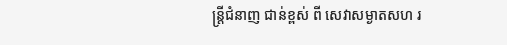ន្រ្តីជំនាញ ជាន់ខ្ពស់ ពី សេវាសម្ងាតសហ រ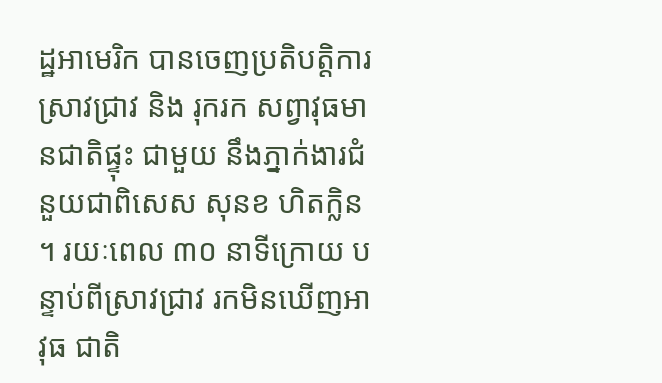ដ្ឋអាមេរិក បានចេញប្រតិបត្តិការ ស្រាវជ្រាវ និង រុករក សព្វាវុធមានជាតិផ្ទុះ ជាមួយ នឹងភ្នាក់ងារជំ នួយជាពិសេស សុនខ ហិតក្លិន ។ រយៈពេល ៣០ នាទីក្រោយ បន្ទាប់ពីស្រាវជ្រាវ រកមិនឃើញអាវុធ ជាតិ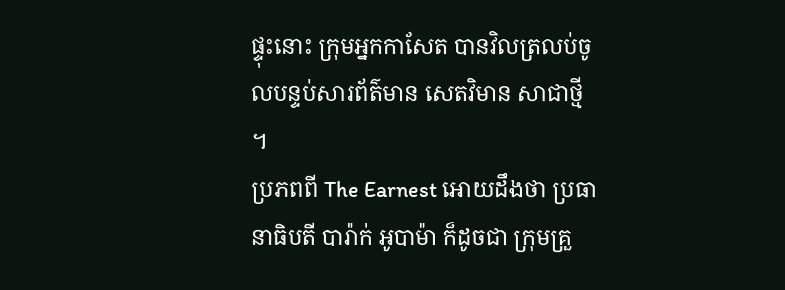ផ្ទុះនោះ ក្រុមអ្នកកាសែត បានវិលត្រលប់ចូលបន្ទប់សារព័ត៌មាន សេតវិមាន សាជាថ្មី ។
ប្រភពពី The Earnest អោយដឹងថា ប្រធានាធិបតី បារ៉ាក់ អូបាម៉ា ក៏ដូចជា ក្រុមគ្រួ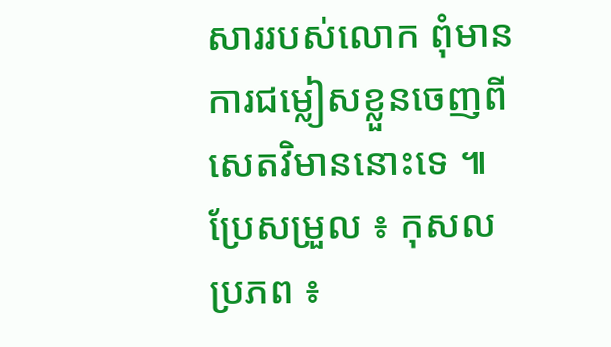សាររបស់លោក ពុំមានការជម្លៀសខ្លួនចេញពីសេតវិមាននោះទេ ៕
ប្រែសម្រួល ៖ កុសល
ប្រភព ៖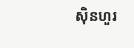ស៊ិនហួរ